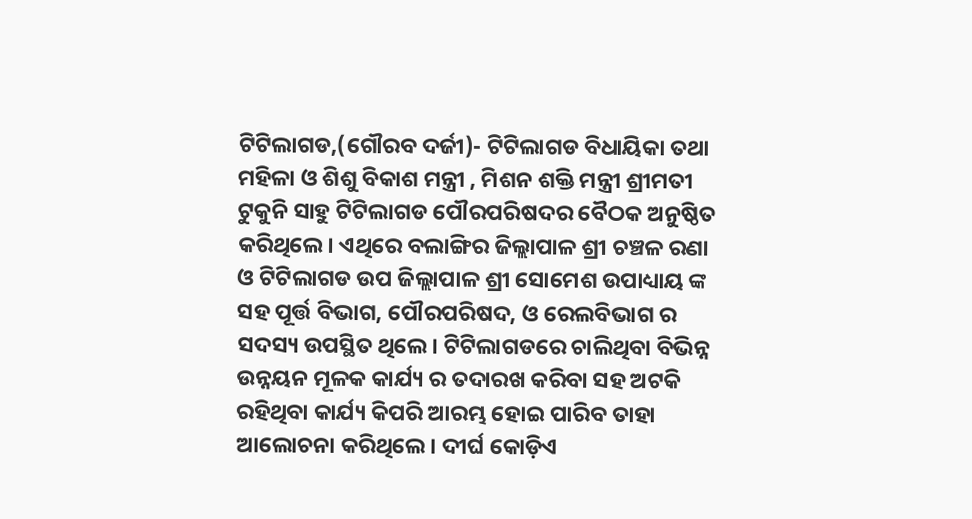ଟିଟିଲାଗଡ,(ଗୌରବ ଦର୍ଜୀ)- ଟିଟିଲାଗଡ ବିଧାୟିକା ତଥା ମହିଳା ଓ ଶିଶୁ ବିକାଶ ମନ୍ତ୍ରୀ , ମିଶନ ଶକ୍ତି ମନ୍ତ୍ରୀ ଶ୍ରୀମତୀ ଟୁକୁନି ସାହୁ ଟିଟିଲାଗଡ ପୌରପରିଷଦର ବୈଠକ ଅନୁଷ୍ଠିତ କରିଥିଲେ। ଏଥିରେ ବଲାଙ୍ଗିର ଜିଲ୍ଲାପାଳ ଶ୍ରୀ ଚଞ୍ଚଳ ରଣା ଓ ଟିଟିଲାଗଡ ଉପ ଜିଲ୍ଲାପାଳ ଶ୍ରୀ ସୋମେଶ ଉପାଧ୍ୟାୟ ଙ୍କ ସହ ପୂର୍ତ୍ତ ବିଭାଗ, ପୌରପରିଷଦ, ଓ ରେଲବିଭାଗ ର ସଦସ୍ୟ ଉପସ୍ଥିତ ଥିଲେ। ଟିଟିଲାଗଡରେ ଚାଲିଥିବା ବିଭିନ୍ନ ଉନ୍ନୟନ ମୂଳକ କାର୍ଯ୍ୟ ର ତଦାରଖ କରିବା ସହ ଅଟକି ରହିଥିବା କାର୍ଯ୍ୟ କିପରି ଆରମ୍ଭ ହୋଇ ପାରିବ ତାହା ଆଲୋଚନା କରିଥିଲେ। ଦୀର୍ଘ କୋଡ଼ିଏ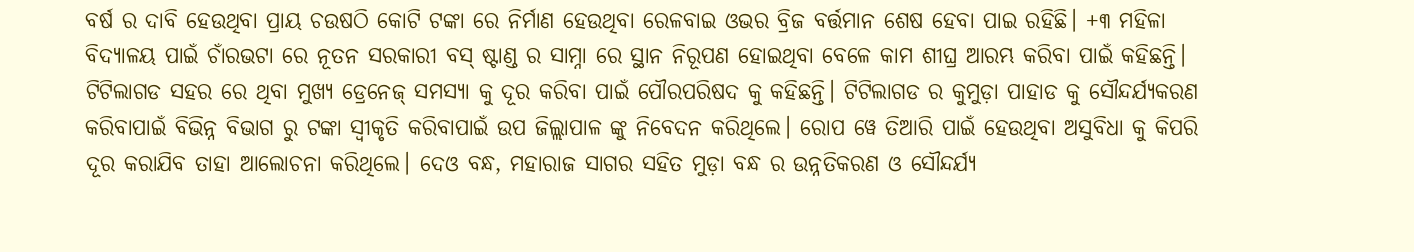ବର୍ଷ ର ଦାବି ହେଉଥିବା ପ୍ରାୟ ଚଉଷଠି କୋଟି ଟଙ୍କା ରେ ନିର୍ମାଣ ହେଉଥିବା ରେଳବାଇ ଓଭର ବ୍ରିଜ ବର୍ତ୍ତମାନ ଶେଷ ହେବା ପାଇ ରହିଛି। +୩ ମହିଳା ବିଦ୍ୟାଳୟ ପାଇଁ ଚାଁରଭଟା ରେ ନୂତନ ସରକାରୀ ବସ୍ ଷ୍ଟାଣ୍ଡ ର ସାମ୍ନା ରେ ସ୍ଥାନ ନିରୂପଣ ହୋଇଥିବା ବେଳେ କାମ ଶୀଘ୍ର ଆରମ୍ଭ କରିବା ପାଇଁ କହିଛନ୍ତି। ଟିଟିଲାଗଡ ସହର ରେ ଥିବା ମୁଖ୍ୟ ଡ୍ରେନେଜ୍ ସମସ୍ୟା କୁ ଦୂର କରିବା ପାଇଁ ପୌରପରିଷଦ କୁ କହିଛନ୍ତି। ଟିଟିଲାଗଡ ର କୁମୁଡ଼ା ପାହାଡ କୁ ସୌନ୍ଦର୍ଯ୍ୟକରଣ କରିବାପାଇଁ ବିଭିନ୍ନ ବିଭାଗ ରୁ ଟଙ୍କା ସ୍ଵୀକୃତି କରିବାପାଇଁ ଉପ ଜିଲ୍ଲାପାଳ ଙ୍କୁ ନିବେଦନ କରିଥିଲେ। ରୋପ ୱେ ତିଆରି ପାଇଁ ହେଉଥିବା ଅସୁବିଧା କୁ କିପରି ଦୂର କରାଯିବ ତାହା ଆଲୋଚନା କରିଥିଲେ। ଦେଓ ବନ୍ଧ, ମହାରାଜ ସାଗର ସହିତ ମୁଡ଼ା ବନ୍ଧ ର ଉନ୍ନତିକରଣ ଓ ସୌନ୍ଦର୍ଯ୍ୟ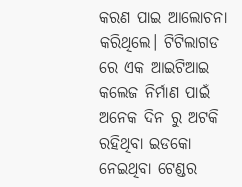କରଣ ପାଇ ଆଲୋଚନା କରିଥିଲେ। ଟିଟିଲାଗଡ ରେ ଏକ ଆଇଟିଆଇ କଲେଜ ନିର୍ମାଣ ପାଇଁ ଅନେକ ଦିନ ରୁ ଅଟକି ରହିଥିବା ଇଡକୋ ନେଇଥିବା ଟେଣ୍ଡର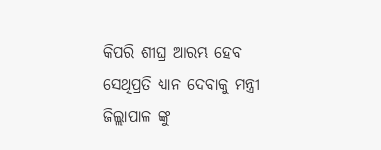କିପରି ଶୀଘ୍ର ଆରମ୍ଭ ହେବ ସେଥିପ୍ରତି ଧ୍ୟାନ ଦେବାକୁ ମନ୍ତ୍ରୀ ଜିଲ୍ଲାପାଳ ଙ୍କୁ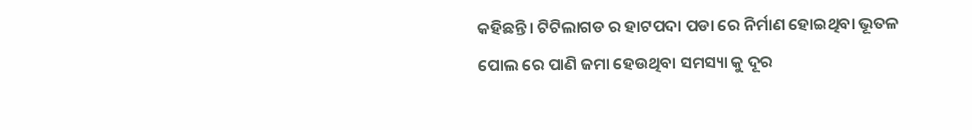କହିଛନ୍ତି। ଟିଟିଲାଗଡ ର ହାଟପଦା ପଡା ରେ ନିର୍ମାଣ ହୋଇଥିବା ଭୂତଳ ପୋଲ ରେ ପାଣି ଜମା ହେଉଥିବା ସମସ୍ୟା କୁ ଦୂର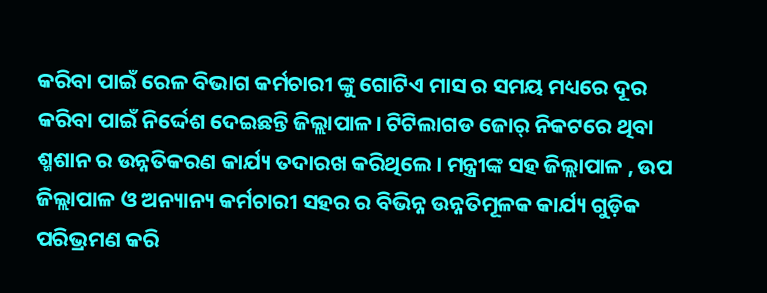କରିବା ପାଇଁ ରେଳ ବିଭାଗ କର୍ମଚାରୀ ଙ୍କୁ ଗୋଟିଏ ମାସ ର ସମୟ ମଧ୍ୟରେ ଦୂର କରିବା ପାଇଁ ନିର୍ଦ୍ଦେଶ ଦେଇଛନ୍ତି ଜିଲ୍ଲାପାଳ। ଟିଟିଲାଗଡ ଜୋର୍ ନିକଟରେ ଥିବା ଶ୍ମଶାନ ର ଉନ୍ନତିକରଣ କାର୍ଯ୍ୟ ତଦାରଖ କରିଥିଲେ। ମନ୍ତ୍ରୀଙ୍କ ସହ ଜିଲ୍ଲାପାଳ , ଉପ ଜିଲ୍ଲାପାଳ ଓ ଅନ୍ୟାନ୍ୟ କର୍ମଚାରୀ ସହର ର ବିଭିନ୍ନ ଉନ୍ନତିମୂଳକ କାର୍ଯ୍ୟ ଗୁଡ଼ିକ ପରିଭ୍ରମଣ କରି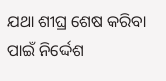ଯଥା ଶୀଘ୍ର ଶେଷ କରିବା ପାଇଁ ନିର୍ଦ୍ଦେଶ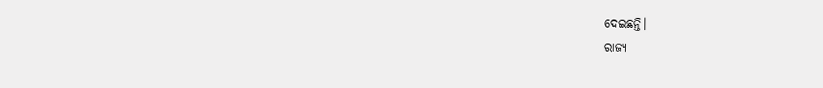ଦେଇଛନ୍ତି।
ରାଜ୍ୟ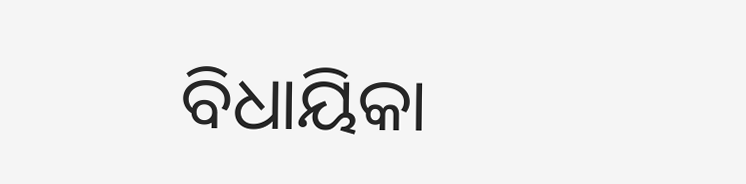ବିଧାୟିକା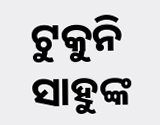ଟୁକୁନି ସାହୁଙ୍କ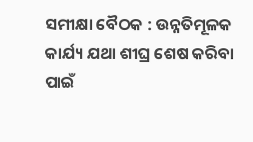ସମୀକ୍ଷା ବୈଠକ : ଉନ୍ନତିମୂଳକ କାର୍ଯ୍ୟ ଯଥା ଶୀଘ୍ର ଶେଷ କରିବା ପାଇଁ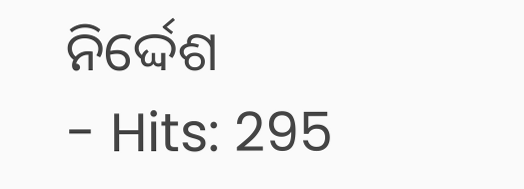ନିର୍ଦ୍ଦେଶ
- Hits: 295